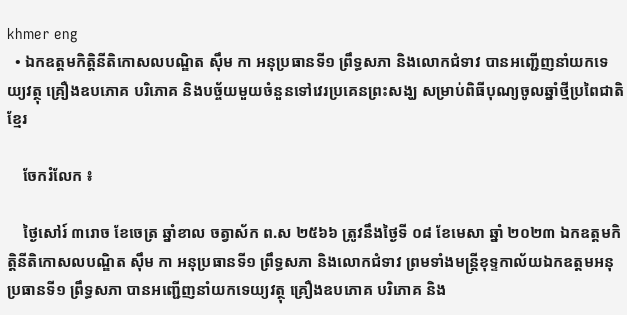khmer eng
  • ឯកឧត្តមកិត្តិនីតិកោសលបណ្ឌិត ស៊ឹម កា អនុប្រធានទី១ ព្រឹទ្ធសភា និងលោកជំទាវ បានអញ្ជើញនាំយកទេយ្យវត្ថុ គ្រឿងឧបភោគ បរិភោគ និងបច្ច័យមួយចំនួនទៅវេរប្រគេនព្រះសង្ឃ សម្រាប់ពិធីបុណ្យចូលឆ្នាំថ្មីប្រពៃជាតិខ្មែរ

    ចែករំលែក ៖

    ថ្ងៃសៅរ៍ ៣រោច ខែចេត្រ ឆ្នាំខាល ចត្វាស័ក ព.ស ២៥៦៦ ត្រូវនឹងថ្ងៃទី ០៨ ខែមេសា ឆ្នាំ ២០២៣ ឯកឧត្តមកិត្តិនីតិកោសលបណ្ឌិត ស៊ឹម កា អនុប្រធានទី១ ព្រឹទ្ធសភា និងលោកជំទាវ ព្រមទាំងមន្រ្តីខុទ្ទកាល័យឯកឧត្តមអនុប្រធានទី១ ព្រឹទ្ធសភា បានអញ្ជើញនាំយកទេយ្យវត្ថុ គ្រឿងឧបភោគ បរិភោគ និង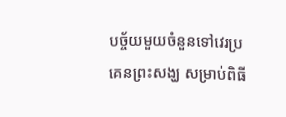បច្ច័យមួយចំនួនទៅវេរប្រគេនព្រះសង្ឃ សម្រាប់ពិធី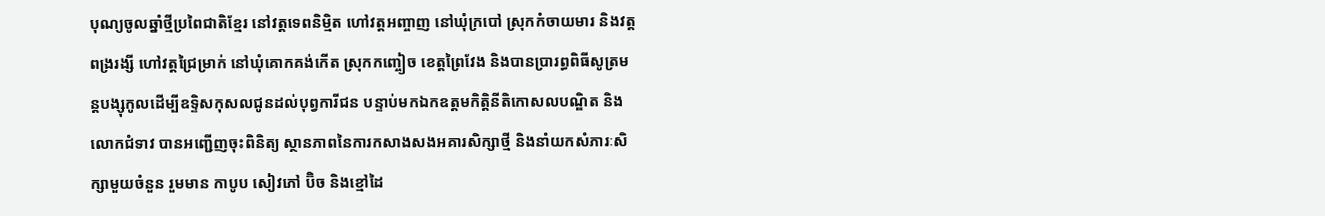បុណ្យចូលឆ្នាំថ្មីប្រពៃជាតិខ្មែរ នៅវត្តទេពនិម្មិត ហៅវត្តអញ្ចាញ នៅឃុំក្របៅ ស្រុកកំចាយមារ និងវត្តពង្ររង្សី ហៅវត្តជ្រៃម្រាក់ នៅឃុំគោកគង់កើត ស្រុកកញ្ចៀច ខេត្តព្រៃវែង និងបានប្រារព្ធពិធីសូត្រមន្តបង្សុកូលដើម្បីឧទ្ទិសកុសលជូនដល់បុព្វការីជន បន្ទាប់មកឯកឧត្តមកិត្តិនីតិកោសលបណ្ឌិត និងលោកជំទាវ បានអញ្ជើញចុះពិនិត្យ ស្ថានភាពនៃការកសាងសងអគារសិក្សាថ្មី និងនាំយកសំភារៈសិក្សាមួយចំនួន រួមមាន កាបូប សៀវភៅ ប៊ិច និងខ្មៅដៃ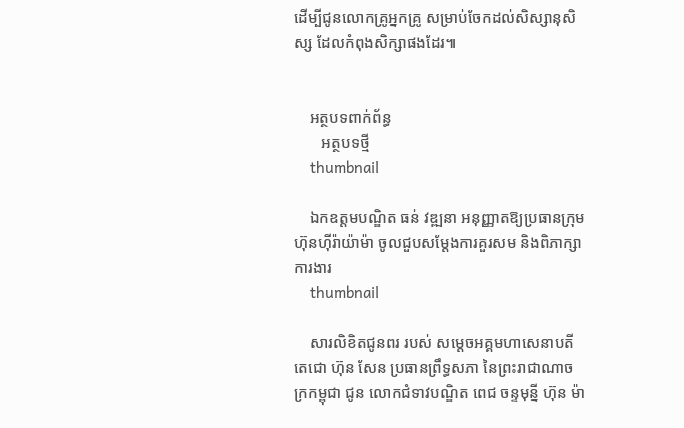ដើម្បីជូនលោកគ្រូអ្នកគ្រូ សម្រាប់ចែកដល់សិស្សានុសិស្ស ដែលកំពុងសិក្សាផងដែរ៕


    អត្ថបទពាក់ព័ន្ធ
       អត្ថបទថ្មី
    thumbnail

    ឯកឧត្តមបណ្ឌិត ធន់ វឌ្ឍនា អនុញ្ញាតឱ្យប្រធានក្រុមហ៊ុនហ៊ីរ៉ាយ៉ាម៉ា ចូលជួបសម្តែងការគួរសម និងពិភាក្សាការងារ
    thumbnail

    សារលិខិតជូនពរ របស់ សម្តេចអគ្គមហាសេនាបតីតេជោ ហ៊ុន សែន ប្រធានព្រឹទ្ធសភា នៃព្រះរាជាណាចក្រកម្ពុជា ជូន លោកជំទាវបណ្ឌិត ពេជ ចន្ទមុន្នី ហ៊ុន ម៉ា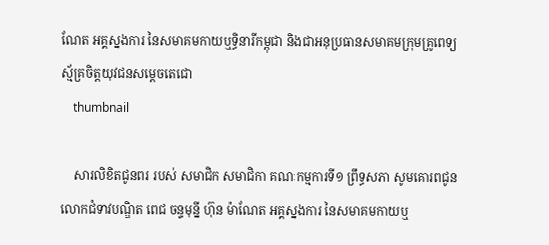ណែត អគ្គស្នងការ នៃសមាគមកាយឬទ្ធិនារីកម្ពុជា និងជាអនុប្រធានសមាគមក្រុមគ្រូពេទ្យស្ម័គ្រចិត្តយុវជនសម្តេចតេជោ
    thumbnail

    សារលិខិតជូនពរ របស់ សមាជិក សមាជិកា គណៈកម្មការទី១ ព្រឹទ្ធសភា សូមគោរពជូន លោកជំទាវបណ្ឌិត ពេជ ចន្ទមុន្នី ហ៊ុន ម៉ាណែត អគ្គស្នងការ នៃសមាគមកាយឬ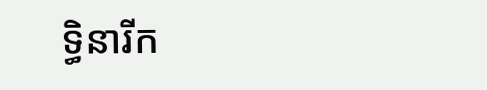ទ្ធិនារីក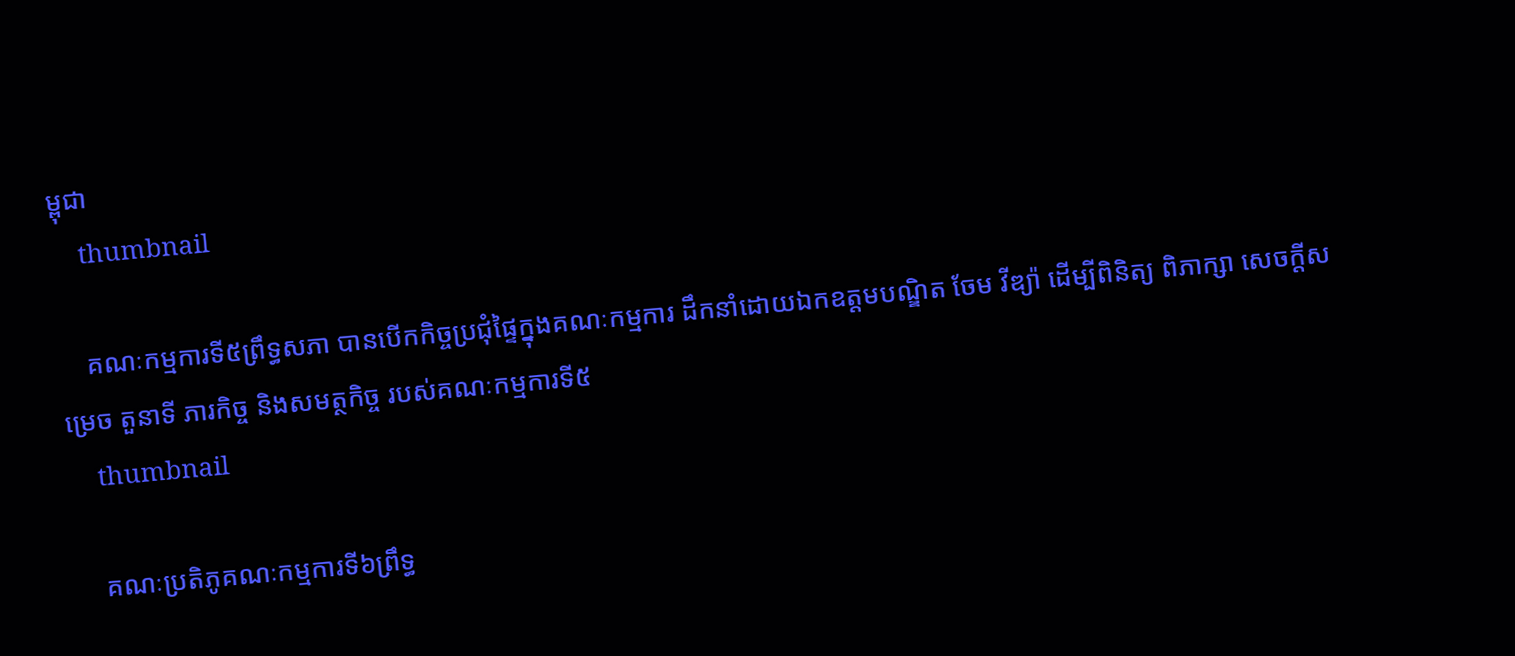ម្ពុជា
    thumbnail

    គណៈកម្មការទី៥ព្រឹទ្ធសភា បានបើកកិច្ចប្រជុំផ្ទៃក្នុងគណៈកម្មការ ដឹកនាំដោយឯកឧត្តមបណ្ឌិត ចែម វីឌ្យ៉ា ដើម្បីពិនិត្យ ពិភាក្សា សេចក្តីសម្រេច តួនាទី ភារកិច្ច និងសមត្ថកិច្ច របស់គណៈកម្មការទី៥
    thumbnail

    គណៈប្រតិភូគណៈកម្មការទី៦ព្រឹទ្ធ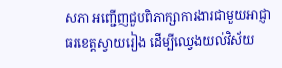សភា អញ្ជើញជួបពិភាក្សាការងារជាមួយអាជ្ញាធរខេត្តស្វាយរៀង ដើម្បីឈ្វេងយល់វិស័យ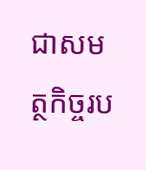ជាសមត្ថកិច្ចរប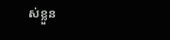ស់ខ្លួន